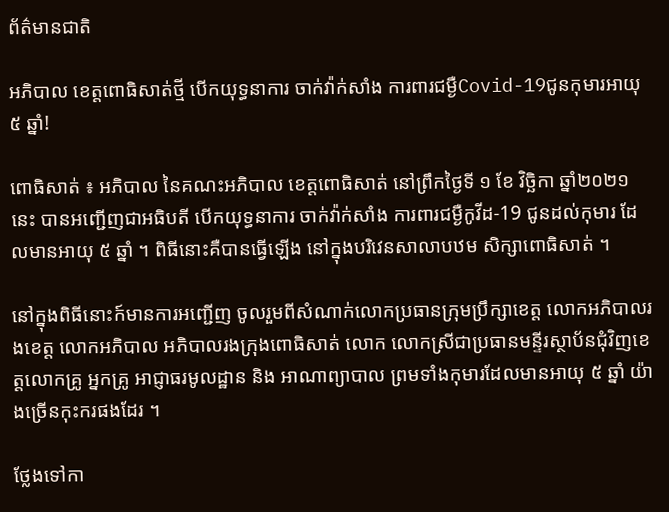ព័ត៌មានជាតិ

អភិបាល ខេត្តពោធិសាត់ថ្មី បើកយុទ្ធនាការ ចាក់វ៉ាក់សាំង ការពារជម្ងឺCovid-19ជូនកុមារអាយុ ៥ ឆ្នាំ!

ពោធិសាត់ ៖ អភិបាល នៃគណះអភិបាល ខេត្តពោធិសាត់ នៅព្រឹកថ្ងៃទី ១ ខែ វិច្ឆិកា ឆ្នាំ២០២១នេះ បានអញ្ជើញជាអធិបតី បើកយុទ្ធនាការ ចាក់វ៉ាក់សាំង ការពារជម្ងឺកូវីដ-19 ជូនដល់កុមារ ដែលមានអាយុ ៥ ឆ្នាំ ។ ពិធីនោះគឺបានធ្វើឡើង នៅក្នុងបរិវេនសាលាបឋម សិក្សាពោធិសាត់ ។

នៅក្នុងពិធីនោះក៍មានការអញ្ជើញ ចូលរួមពីសំណាក់លោកប្រធានក្រុមប្រឹក្សាខេត្ត លោកអភិបាលរងខេត្ត លោកអភិបាល អភិបាលរងក្រុងពោធិសាត់ លោក លោកស្រីជាប្រធានមន្ទីរស្ថាប័នជុំវិញខេត្តលោកគ្រូ អ្នកគ្រូ អាជ្ញាធរមូលដ្ឋាន និង អាណាព្យាបាល ព្រមទាំងកុមារដែលមានអាយុ ៥ ឆ្នាំ យ៉ាងច្រើនកុះករផងដែរ ។

ថ្លែងទៅកា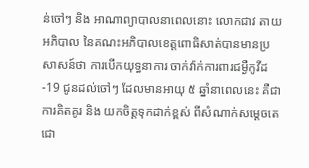ន់ចៅៗ និង អាណាព្យាបាលនាពេលនោះ លោកជាវ តាយ អភិបាល នៃគណះអភិបាលខេត្តពោធិសាត់បានមានប្រសាសន៍ថា ការបើកយុទ្ធនាការ ចាក់វ៉ាក់ការពារជម្ងឺកូវីដ-19 ជូនដល់ចៅៗ ដែលមានអាយុ ៥ ឆ្នាំនាពេលនេះ គឺជាការគិតគូរ និង យកចិត្តទុកដាក់ខ្ពស់ ពីសំណាក់សម្តេចតេជោ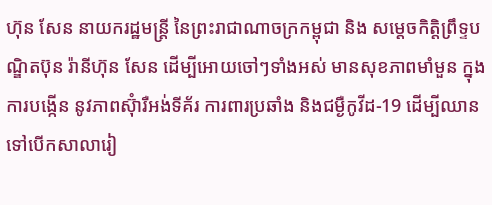ហ៊ុន សែន នាយករដ្ឋមន្រ្តី នៃព្រះរាជាណាចក្រកម្ពុជា និង សម្តេចកិត្តិព្រឹទ្ទបណ្ឌិតប៊ុន រ៉ានីហ៊ុន សែន ដើម្បីអោយចៅៗទាំងអស់ មានសុខភាពមាំមួន ក្នុងការបង្កើន នូវភាពស៊ុំារឺអង់ទីគ័រ ការពារប្រឆាំង និងជម្ងឺកូវីដ-19 ដើម្បីឈាន ទៅបើកសាលារៀ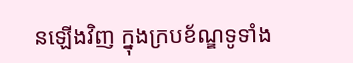នឡើងវិញ ក្នុងក្របខ័ណ្ឌទូទាំង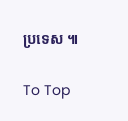ប្រទេស ៕

To Top